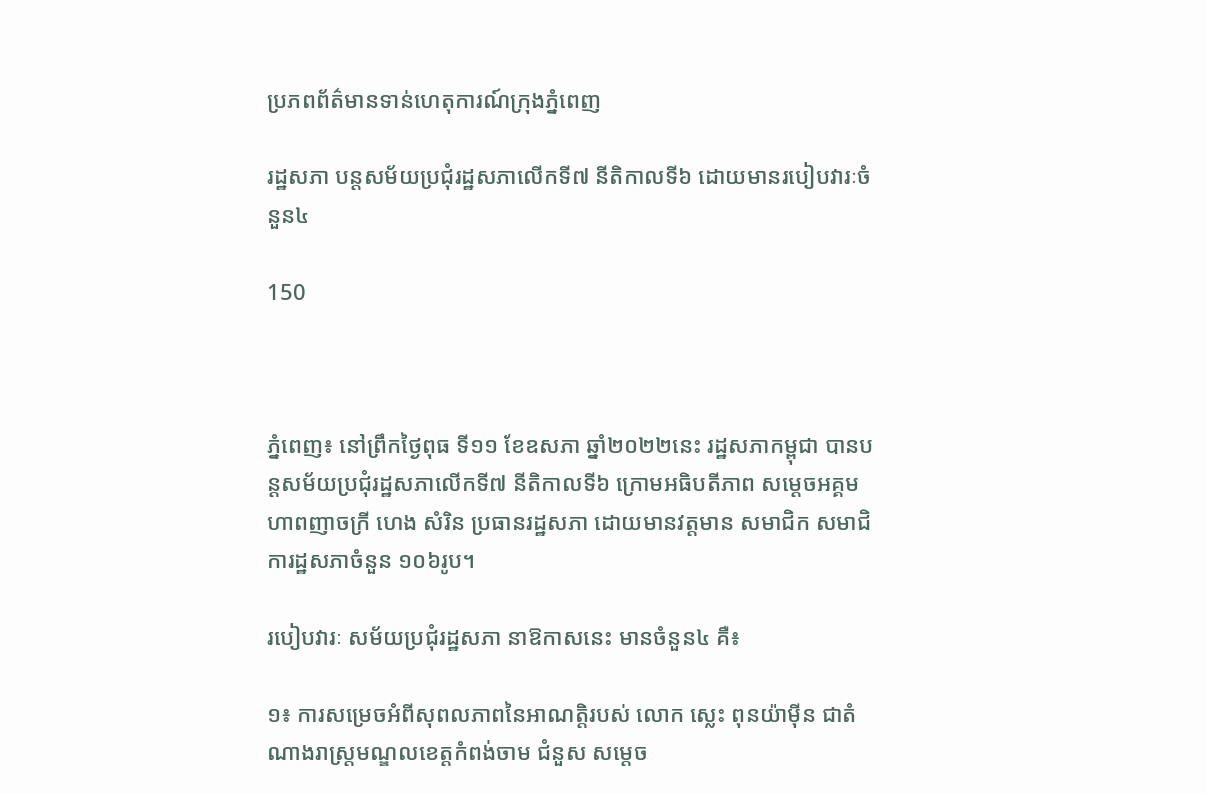ប្រភពព័ត៌មានទាន់ហេតុការណ៍ក្រុងភ្នំពេញ

រដ្ឋសភា បន្តសម័យប្រជុំរដ្ឋសភាលើកទី៧ នីតិកាលទី៦ ដោយមានរបៀបវារៈចំនួន៤

150



ភ្នំពេញ៖ នៅព្រឹកថ្ងៃពុធ ទី១១ ខែឧសភា ឆ្នាំ២០២២នេះ រដ្ឋសភាកម្ពុជា បានបន្តសម័យប្រជុំរដ្ឋសភាលើកទី៧ នីតិកាលទី៦ ក្រោមអធិបតីភាព សម្ដេចអគ្គមហាពញាចក្រី ហេង សំរិន ប្រធានរដ្ឋសភា ដោយមានវត្តមាន សមាជិក សមាជិការដ្ឋសភាចំនួន ១០៦រូប។

របៀបវារៈ សម័យប្រជុំរដ្ឋសភា នាឱកាសនេះ មានចំនួន៤ គឺ៖

១៖ ការសម្រេចអំពីសុពលភាពនៃអាណត្តិរបស់ លោក ស្លេះ ពុនយ៉ាម៉ីន ជាតំណាងរាស្រ្តមណ្ឌលខេត្តកំពង់ចាម ជំនួស សម្តេច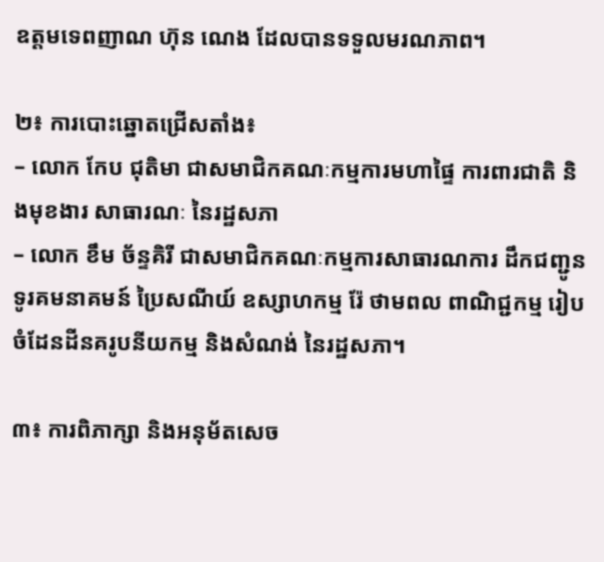ឧត្តមទេពញាណ ហ៊ុន ណេង ដែលបានទទួលមរណភាព។

២៖ ការបោះឆ្នោតជ្រើសតាំង៖
– លោក កែប ជុតិមា ជាសមាជិកគណៈកម្មការមហាផ្ទៃ ការពារជាតិ និងមុខងារ សាធារណៈ នៃរដ្ឋសភា
– លោក ខឹម ច័ន្ទគិរី ជាសមាជិកគណៈកម្មការសាធារណការ ដឹកជញ្ជូន ទូរគមនាគមន៍ ប្រៃសណីយ៍ ឧស្សាហកម្ម រ៉ែ ថាមពល ពាណិជ្ជកម្ម រៀបចំដែនដីនគរូបនីយកម្ម និងសំណង់ នៃរដ្ឋសភា។

៣៖ ការពិភាក្សា និងអនុម័តសេច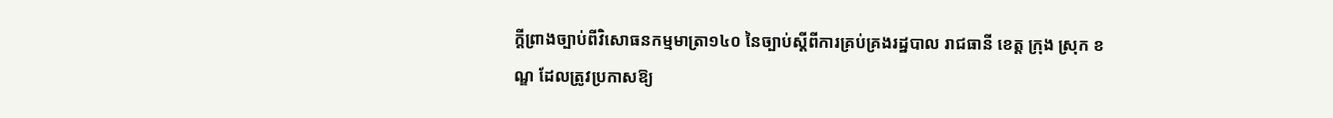ក្តីព្រាងច្បាប់ពីវិសោធនកម្មមាត្រា១៤០ នៃច្បាប់ស្តីពីការគ្រប់គ្រងរដ្ឋបាល រាជធានី ខេត្ត ក្រុង ស្រុក ខណ្ឌ ដែលត្រូវប្រកាសឱ្យ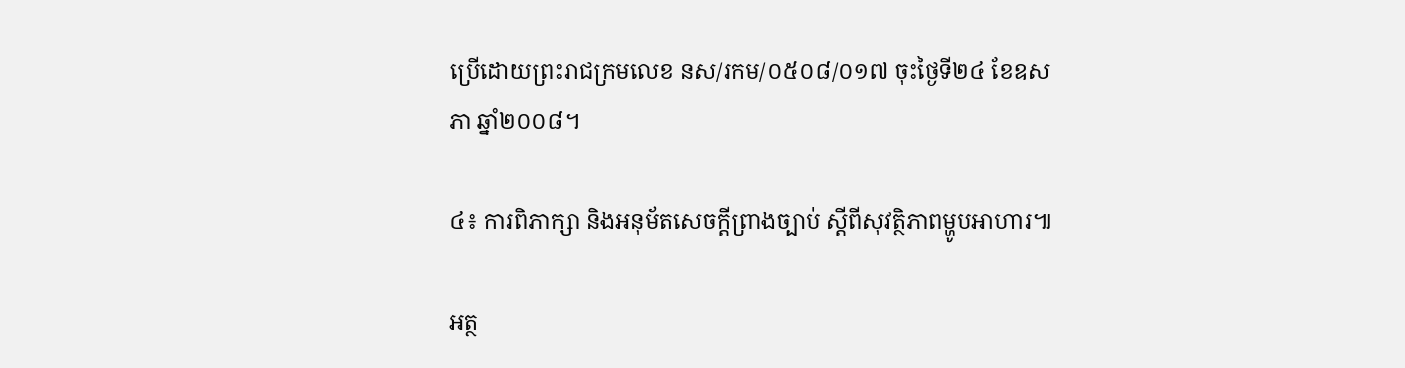ប្រើដោយព្រះរាជក្រមលេខ នស/រកម/០៥០៨/០១៧ ចុះថ្ងៃទី២៤ ខែឧសភា ឆ្នាំ២០០៨។

៤៖ ការពិភាក្សា និងអនុម័តសេចក្តីព្រាងច្បាប់ ស្តីពីសុវត្ថិភាពម្ហូបអាហារ៕

អត្ថ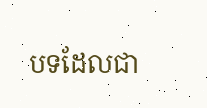បទដែលជា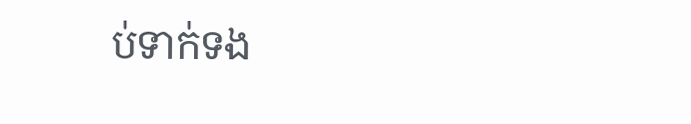ប់ទាក់ទង